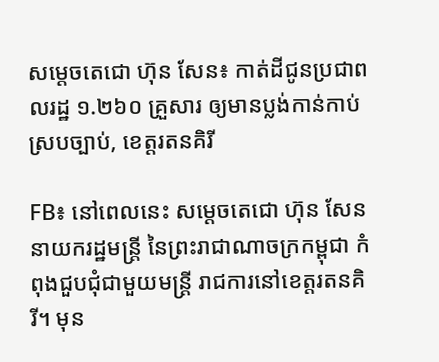សម្តេចតេជោ ហ៊ុន សែន៖ កាត់ដីជូនប្រជាពលរដ្ឋ ១.២៦០ គ្រួសារ ឲ្យមានប្លង់កាន់កាប់ស្របច្បាប់, ខេត្តរតនគិរី

FB៖ នៅពេលនេះ សម្តេចតេជោ ហ៊ុន សែន នាយករដ្ឋមន្រ្តី នៃព្រះរាជាណាចក្រកម្ពុជា កំពុងជួបជុំជាមួយមន្រ្តី រាជការនៅខេត្តរតនគិរី។ មុន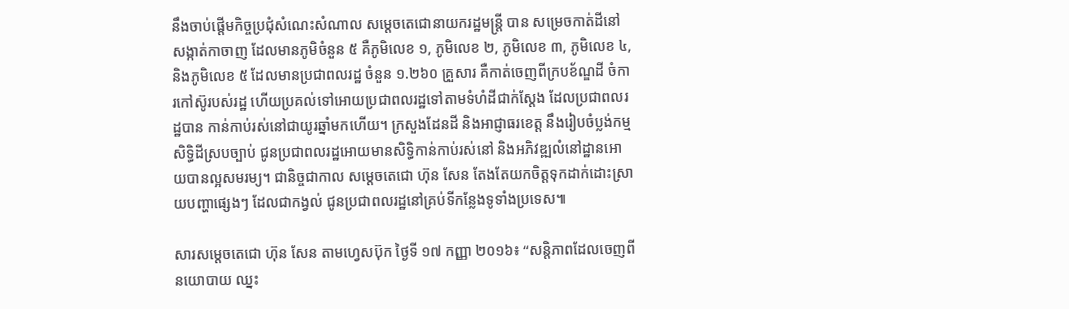នឹងចាប់ផ្តើមកិច្ចប្រជុំសំណេះសំណាល សម្តេចតេជោនាយករដ្ឋមន្រ្តី បាន សម្រេចកាត់ដីនៅសង្កាត់កាចាញ ដែលមានភូមិចំនួន ៥ គឺភូមិលេខ ១, ភូមិលេខ ២, ភូមិលេខ ៣, ភូមិលេខ ៤, និងភូមិលេខ ៥ ដែលមានប្រជាពលរដ្ឋ ចំនួន ១.២៦០ គ្រួសារ គឺកាត់ចេញពីក្របខ័ណ្ឌដី ចំការកៅស៊ូរបស់រដ្ឋ ហើយប្រគល់ទៅអោយប្រជាពលរដ្ឋទៅតាមទំហំដីជាក់ស្តែង ដែលប្រជាពលរដ្ឋបាន កាន់កាប់រស់នៅជាយូរឆ្នាំមកហើយ។ ក្រសួងដែនដី និងអាជ្ញាធរខេត្ត នឹងរៀបចំប្លង់កម្មសិទ្ធិដីស្របច្បាប់ ជូនប្រជាពលរដ្ឋអោយមានសិទ្ធិកាន់កាប់រស់នៅ និងអភិវឌ្ឍលំនៅដ្ឋានអោយបានល្អសមរម្យ។ ជានិច្ចជាកាល សម្តេចតេជោ ហ៊ុន សែន តែងតែយកចិត្តទុកដាក់ដោះស្រាយបញ្ហាផ្សេងៗ ដែលជាកង្វល់ ជូនប្រជាពលរដ្ឋនៅគ្រប់ទីកន្លែងទូទាំងប្រទេស៕

សារសម្តេចតេជោ ហ៊ុន សែន តាមហ្វេសប៊ុក ថ្ងៃទី ១៧ កញ្ញា ២០១៦៖ “សន្តិភាពដែលចេញពីនយោបាយ ឈ្នះ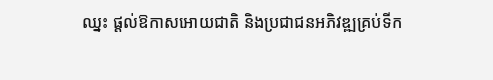ឈ្នះ ផ្តល់ឱកាសអោយជាតិ និងប្រជាជនអភិវឌ្ឍគ្រប់ទីក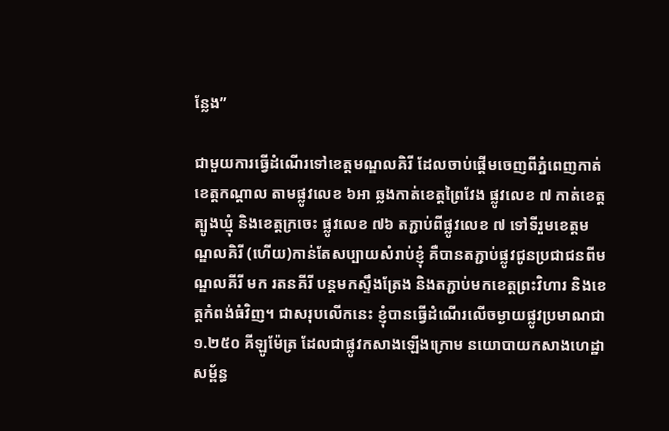ន្លែង”

ជាមួយការធ្វើដំណើរទៅខេត្តមណ្ឌលគិរី ដែលចាប់ផ្ដើមចេញពីភ្នំពេញកាត់ខេត្តកណ្តាល តាមផ្លូវលេខ ៦អា ឆ្លងកាត់ខេត្តព្រៃវែង ផ្លូវលេខ ៧ កាត់ខេត្តត្បូងឃ្មុំ និងខេត្តក្រចេះ ផ្លូវលេខ ៧៦ តភ្ជាប់ពីផ្លូវលេខ ៧ ទៅទីរួមខេត្តមណ្ឌលគិរី (ហើយ)កាន់តែសប្បាយសំរាប់ខ្ញុំ គឺបានតភ្ជាប់ផ្លូវជូនប្រជាជនពីមណ្ឌលគីរី មក រតនគីរី បន្តមកស្ទឹងត្រែង និងតភ្ជាប់មកខេត្តព្រះវិហារ និងខេត្តកំពង់ធំវិញ។ ជាសរុបលើកនេះ ខ្ញុំបានធ្វើដំណើរលើចម្ងាយផ្លូវប្រមាណជា ១.២៥០ គីឡូម៉ែត្រ ដែលជាផ្លូវកសាងឡើងក្រោម នយោបាយកសាងហេដ្ឋាសម្ព័ន្ធ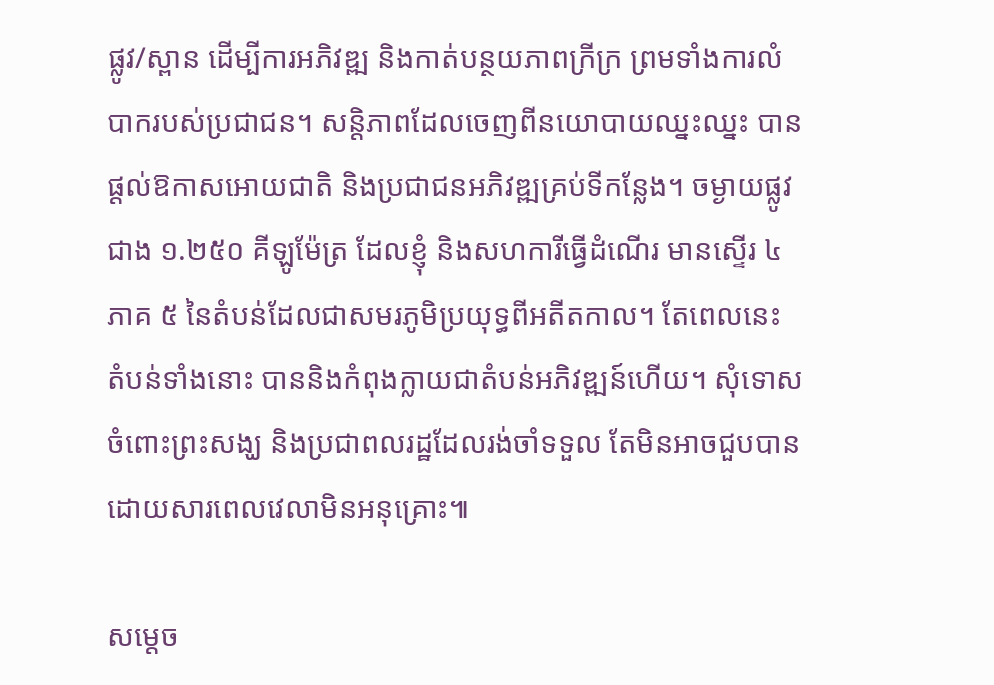ផ្លូវ/ស្ពាន ដើម្បីការអភិវឌ្ឍ និងកាត់បន្ថយភាពក្រីក្រ ព្រមទាំងការលំបាករបស់ប្រជាជន។ សន្តិភាពដែលចេញពីនយោបាយឈ្នះឈ្នះ បានផ្តល់ឱកាសអោយជាតិ និងប្រជាជនអភិវឌ្ឍគ្រប់ទីកន្លែង។ ចម្ងាយផ្លូវជាង ១.២៥០ គីឡូម៉ែត្រ ដែលខ្ញុំ និងសហការីធ្វើដំណើរ មានស្ទើរ ៤ ភាគ ៥ នៃតំបន់ដែលជាសមរភូមិប្រយុទ្ធពីអតីតកាល។ តែពេលនេះ តំបន់ទាំងនោះ បាននិងកំពុងក្លាយជាតំបន់អភិវឌ្ឍន៍ហើយ។ សុំទោសចំពោះព្រះសង្ឃ និងប្រជាពលរដ្ឋដែលរង់ចាំទទួល តែមិនអាចជួបបាន ដោយសារពេលវេលាមិនអនុគ្រោះ៕

សម្តេច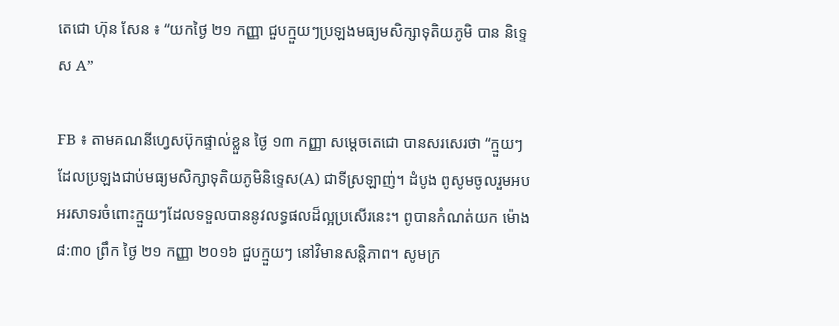តេជោ ហ៊ុន សែន ៖ “យកថ្ងៃ ២១ កញ្ញា ជួបក្មួយៗប្រឡងមធ្យមសិក្សាទុតិយភូមិ បាន និទ្ទេស A”

FB ៖ តាមគណនីហ្វេសប៊ុកផ្ទាល់ខ្លួន ថ្ងៃ ១៣ កញ្ញា សម្តេចតេជោ បានសរសេរថា “ក្មួយៗ ដែលប្រឡងជាប់មធ្យមសិក្សាទុតិយភូមិនិទេ្ទស(A) ជាទីស្រឡាញ់។ ដំបូង ពូសូមចូលរួមអបអរសាទរចំពោះក្មួយៗដែលទទួលបាននូវលទ្ធផលដ៏ល្អប្រសើរនេះ។ ពូបានកំណត់យក ម៉ោង ៨:៣០ ព្រឹក ថ្ងៃ ២១ កញ្ញា ២០១៦ ជួបក្មួយៗ នៅវិមានសន្តិភាព។ សូមក្រ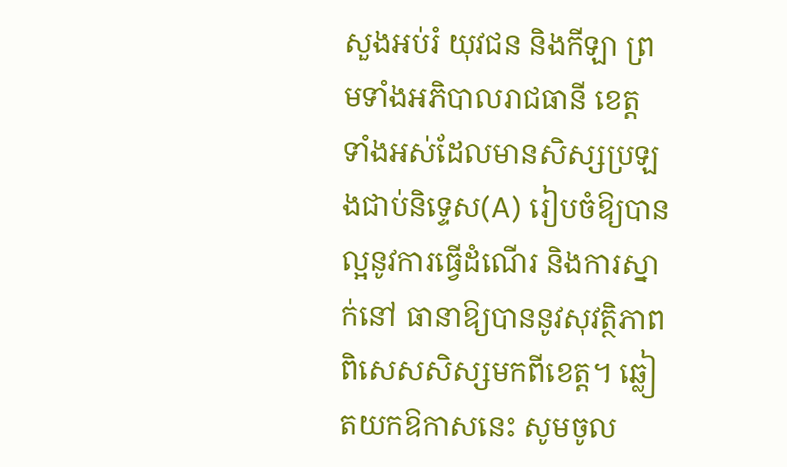សួងអប់រំ យុវជន និងកីឡា ព្រមទាំងអភិបាលរាជធានី ខេត្ត ទាំងអស់ដែលមានសិស្សប្រឡងជាប់និទ្ទេស(A) រៀបចំឱ្យបានល្អនូវការធ្វើដំណើរ និងការស្នាក់នៅ ធានាឱ្យបាននូវសុវត្ថិភាព ពិសេសសិស្សមកពីខេត្ត។ ឆ្លៀតយកឱកាសនេះ សូមចូល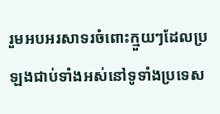រួមអបអរសាទរចំពោះក្មួយៗដែលប្រឡងជាប់ទាំងអស់នៅទូទាំងប្រទេស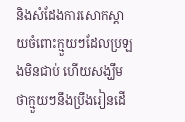និងសំដែងការសោកស្តាយចំពោះក្មួយៗដែលប្រឡងមិនជាប់ ហើយសង្ឃឹមថាក្មួយៗនឹងប្រឹងរៀនដើ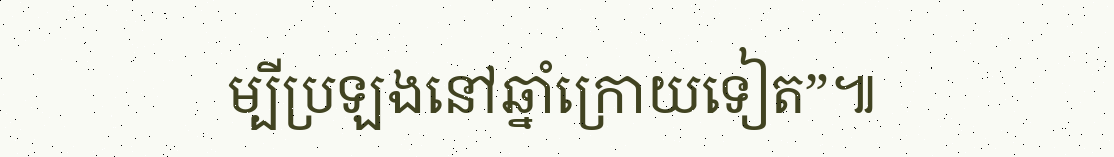ម្បីប្រឡងនៅឆ្នាំក្រោយទៀត”៕